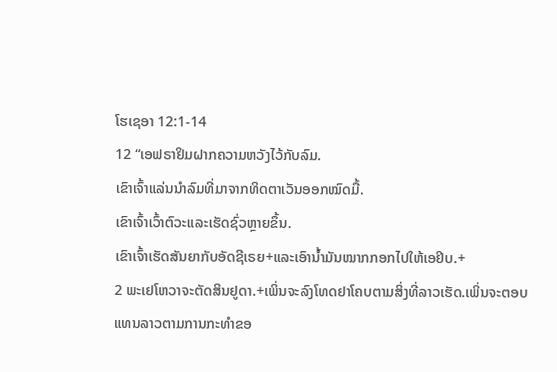ໂຮເຊອາ 12:1-14
12 “ເອຟຣາຢິມຝາກຄວາມຫວັງໄວ້ກັບລົມ.
ເຂົາເຈົ້າແລ່ນນຳລົມທີ່ມາຈາກທິດຕາເວັນອອກໝົດມື້.
ເຂົາເຈົ້າເວົ້າຕົວະແລະເຮັດຊົ່ວຫຼາຍຂຶ້ນ.
ເຂົາເຈົ້າເຮັດສັນຍາກັບອັດຊີເຣຍ+ແລະເອົານ້ຳມັນໝາກກອກໄປໃຫ້ເອຢິບ.+
2 ພະເຢໂຫວາຈະຕັດສິນຢູດາ.+ເພິ່ນຈະລົງໂທດຢາໂຄບຕາມສິ່ງທີ່ລາວເຮັດ.ເພິ່ນຈະຕອບແທນລາວຕາມການກະທຳຂອ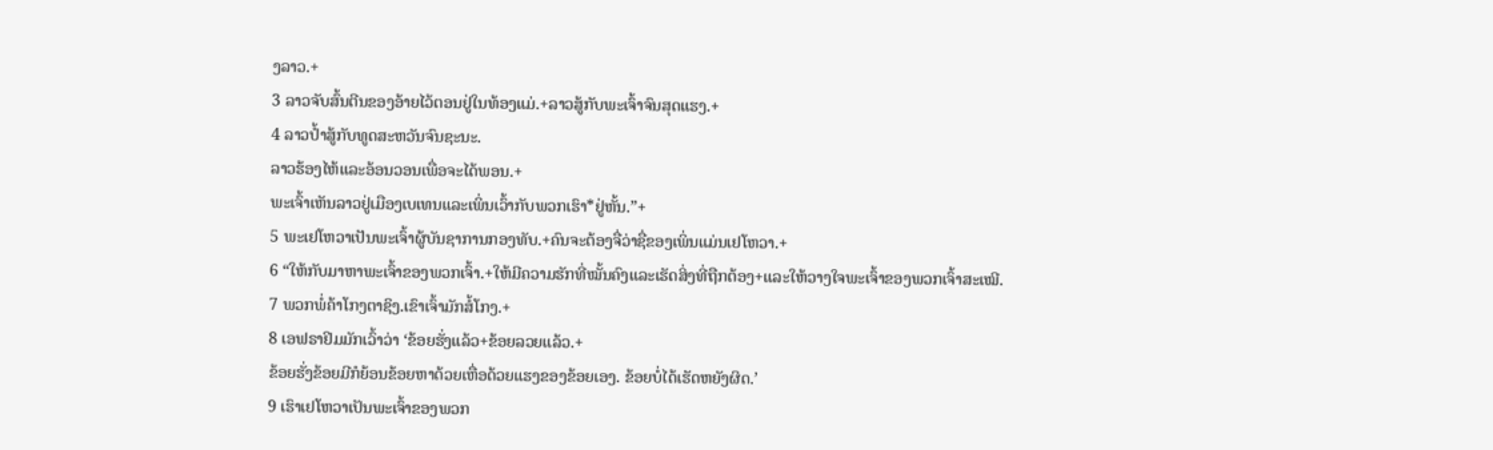ງລາວ.+
3 ລາວຈັບສົ້ນຕີນຂອງອ້າຍໄວ້ຕອນຢູ່ໃນທ້ອງແມ່.+ລາວສູ້ກັບພະເຈົ້າຈົນສຸດແຮງ.+
4 ລາວປ້ຳສູ້ກັບທູດສະຫວັນຈົນຊະນະ.
ລາວຮ້ອງໄຫ້ແລະອ້ອນວອນເພື່ອຈະໄດ້ພອນ.+
ພະເຈົ້າເຫັນລາວຢູ່ເມືອງເບເທນແລະເພິ່ນເວົ້າກັບພວກເຮົາ*ຢູ່ຫັ້ນ.”+
5 ພະເຢໂຫວາເປັນພະເຈົ້າຜູ້ບັນຊາການກອງທັບ.+ຄົນຈະຕ້ອງຈື່ວ່າຊື່ຂອງເພິ່ນແມ່ນເຢໂຫວາ.+
6 “ໃຫ້ກັບມາຫາພະເຈົ້າຂອງພວກເຈົ້າ.+ໃຫ້ມີຄວາມຮັກທີ່ໝັ້ນຄົງແລະເຮັດສິ່ງທີ່ຖືກຕ້ອງ+ແລະໃຫ້ວາງໃຈພະເຈົ້າຂອງພວກເຈົ້າສະເໝີ.
7 ພວກພໍ່ຄ້າໂກງຕາຊິງ.ເຂົາເຈົ້າມັກສໍ້ໂກງ.+
8 ເອຟຣາຢິມມັກເວົ້າວ່າ ‘ຂ້ອຍຮັ່ງແລ້ວ+ຂ້ອຍລວຍແລ້ວ.+
ຂ້ອຍຮັ່ງຂ້ອຍມີກໍຍ້ອນຂ້ອຍຫາດ້ວຍເຫື່ອດ້ວຍແຮງຂອງຂ້ອຍເອງ. ຂ້ອຍບໍ່ໄດ້ເຮັດຫຍັງຜິດ.’
9 ເຮົາເຢໂຫວາເປັນພະເຈົ້າຂອງພວກ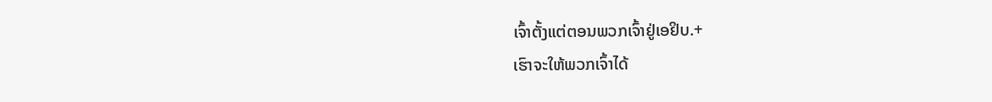ເຈົ້າຕັ້ງແຕ່ຕອນພວກເຈົ້າຢູ່ເອຢິບ.+
ເຮົາຈະໃຫ້ພວກເຈົ້າໄດ້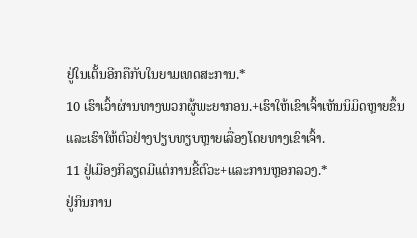ຢູ່ໃນເຕັ້ນອີກຄືກັບໃນຍາມເທດສະການ.*
10 ເຮົາເວົ້າຜ່ານທາງພວກຜູ້ພະຍາກອນ.+ເຮົາໃຫ້ເຂົາເຈົ້າເຫັນນິມິດຫຼາຍຂຶ້ນແລະເຮົາໃຫ້ຕົວຢ່າງປຽບທຽບຫຼາຍເລື່ອງໂດຍທາງເຂົາເຈົ້າ.
11 ຢູ່ເມືອງກິລຽດມີແຕ່ການຂີ້ຕົວະ+ແລະການຫຼອກລວງ.*
ຢູ່ກິນການ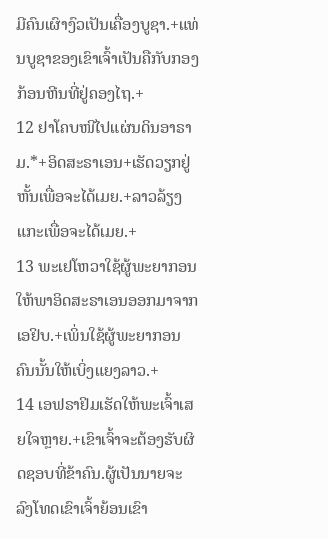ມີຄົນເຜົາງົວເປັນເຄື່ອງບູຊາ.+ແທ່ນບູຊາຂອງເຂົາເຈົ້າເປັນຄືກັບກອງກ້ອນຫີນທີ່ຢູ່ຄອງໄຖ.+
12 ຢາໂຄບໜີໄປແຜ່ນດິນອາຣາມ.*+ອິດສະຣາເອນ+ເຮັດວຽກຢູ່ຫັ້ນເພື່ອຈະໄດ້ເມຍ.+ລາວລ້ຽງແກະເພື່ອຈະໄດ້ເມຍ.+
13 ພະເຢໂຫວາໃຊ້ຜູ້ພະຍາກອນໃຫ້ພາອິດສະຣາເອນອອກມາຈາກເອຢິບ.+ເພິ່ນໃຊ້ຜູ້ພະຍາກອນຄົນນັ້ນໃຫ້ເບິ່ງແຍງລາວ.+
14 ເອຟຣາຢິມເຮັດໃຫ້ພະເຈົ້າເສຍໃຈຫຼາຍ.+ເຂົາເຈົ້າຈະຕ້ອງຮັບຜິດຊອບທີ່ຂ້າຄົນ.ຜູ້ເປັນນາຍຈະລົງໂທດເຂົາເຈົ້າຍ້ອນເຂົາ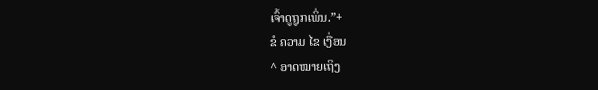ເຈົ້າດູຖູກເພິ່ນ.”+
ຂໍ ຄວາມ ໄຂ ເງື່ອນ
^ ອາດໝາຍເຖິງ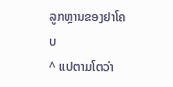ລູກຫຼານຂອງຢາໂຄບ
^ ແປຕາມໂຕວ່າ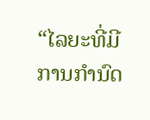“ໄລຍະທີ່ມີການກຳນົດ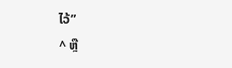ໄວ້”
^ ຫຼື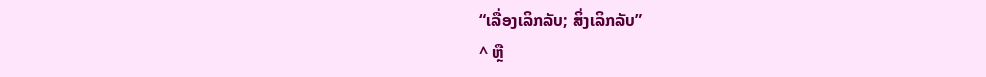“ເລື່ອງເລິກລັບ; ສິ່ງເລິກລັບ”
^ ຫຼື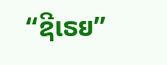“ຊີເຣຍ”